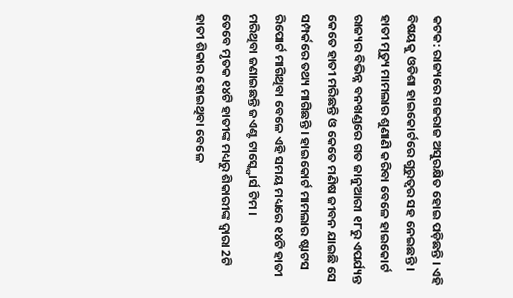କଟକ: ରାଜ୍ୟରେ ଗଜରାଜ ଅସୁରକ୍ଷିତ ହୋଇ ପଡ଼ିଛନ୍ତି । ଏହି ବିଷୟକୁ ଓଡିଶା ହାଇକୋର୍ଟରେ ଗୁରୁତ୍ୱର ସହ ନେଇଛନ୍ତି । ହାତୀ ମୃତ୍ୟୁ ମାମଲାର ଶୁଣାଣି କରିବା ବେଳେ ହାଇକୋର୍ଟ ରାଜ୍ୟର ବିଭିନ୍ନ ବନଖଣ୍ଡରେ ଗତ ଜାନୁଆରୀ ୧୮ରୁ ଏପର୍ଯ୍ୟନ୍ତ କେତେ ହାତୀ ମରିଛନ୍ତି ଓ କେତେ ମଣିଷ ଜୀବନ ଯାଇଛି ସେ ସମ୍ପର୍କରେ ତଥ୍ୟ ମାଗିଛନ୍ତି । ହାଇକୋର୍ଟ ମାମଲାର ଷ୍ଟାଟସ ରିପୋର୍ଟ ମାଗିଥିବା ବେଳେ ଏହି ସମୟ ମଧ୍ୟରେ ୧୪ଟି ହାତୀ ମରିଥିବା ଜଣାଇଛନ୍ତି ଜଏଣ୍ଟ ଟାସ୍କ୍ଫୋର୍ସ ଟିମ ।
ତେବେ ମୃତକ ୧୪ଟି ହାତୀଙ୍କ ମଧ୍ୟରୁ ଶିକାରୀଙ୍କ ଦ୍ୱାରା 2ଟି ହାତୀ ଶିକାର ହୋଇଥିବା ବେଳେ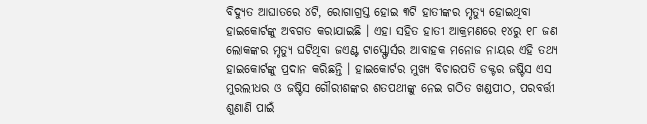ବିଦ୍ୟୁତ ଆଘାତରେ ୪ଟି, ରୋଗାଗ୍ରସ୍ତ ହୋଇ ୩ଟି ହାତୀଙ୍କର ମୃତ୍ୟୁ ହୋଇଥିବା ହାଇକୋର୍ଟଙ୍କୁ ଅବଗତ କରାଯାଇଛି । ଏହା ସହିତ ହାତୀ ଆକ୍ରମଣରେ ୧୪ରୁ ୧୮ ଜଣ ଲୋକଙ୍କର ମୃତ୍ୟୁ ଘଟିଥିବା ଜଏଣ୍ଟ ଟାସ୍କ୍ଫୋର୍ସର ଆବାହକ ମନୋଜ ନାୟର ଏହି ତଥ୍ୟ ହାଇକୋର୍ଟଙ୍କୁ ପ୍ରଦାନ କରିଛନ୍ତି । ହାଇକୋର୍ଟର ମୁଖ୍ୟ ବିଚାରପତି ଡକ୍ଟର ଜଷ୍ଟିସ ଏସ ମୁରଲୀଧର ଓ ଜଷ୍ଟିସ ଗୌରୀଶଙ୍କର ଶତପଥୀଙ୍କୁ ନେଇ ଗଠିତ ଖଣ୍ଡପୀଠ, ପରବର୍ତ୍ତୀ ଶୁଣାଣି ପାଇଁ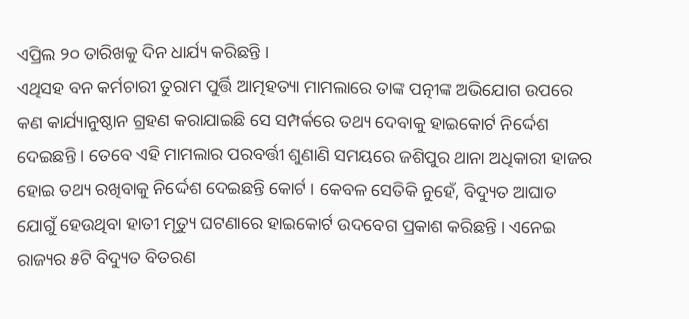ଏପ୍ରିଲ ୨୦ ତାରିଖକୁ ଦିନ ଧାର୍ଯ୍ୟ କରିଛନ୍ତି ।
ଏଥିସହ ବନ କର୍ମଚାରୀ ତୁରାମ ପୁର୍ତ୍ତି ଆତ୍ମହତ୍ୟା ମାମଲାରେ ତାଙ୍କ ପତ୍ନୀଙ୍କ ଅଭିଯୋଗ ଉପରେ କଣ କାର୍ଯ୍ୟାନୁଷ୍ଠାନ ଗ୍ରହଣ କରାଯାଇଛି ସେ ସମ୍ପର୍କରେ ତଥ୍ୟ ଦେବାକୁ ହାଇକୋର୍ଟ ନିର୍ଦ୍ଦେଶ ଦେଇଛନ୍ତି । ତେବେ ଏହି ମାମଲାର ପରବର୍ତ୍ତୀ ଶୁଣାଣି ସମୟରେ ଜଶିପୁର ଥାନା ଅଧିକାରୀ ହାଜର ହୋଇ ତଥ୍ୟ ରଖିବାକୁ ନିର୍ଦ୍ଦେଶ ଦେଇଛନ୍ତି କୋର୍ଟ । କେବଳ ସେତିକି ନୁହେଁ, ବିଦ୍ୟୁତ ଆଘାତ ଯୋଗୁଁ ହେଉଥିବା ହାତୀ ମୃତ୍ୟୁ ଘଟଣାରେ ହାଇକୋର୍ଟ ଉଦବେଗ ପ୍ରକାଶ କରିଛନ୍ତି । ଏନେଇ ରାଜ୍ୟର ୫ଟି ବିଦ୍ୟୁତ ବିତରଣ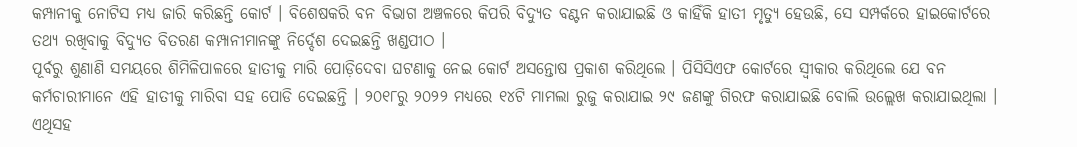କମ୍ପାନୀକୁ ନୋଟିସ ମଧ୍ୟ ଜାରି କରିଛନ୍ତି କୋର୍ଟ । ବିଶେଷକରି ବନ ବିଭାଗ ଅଞ୍ଚଳରେ କିପରି ବିଦ୍ୟୁତ ବଣ୍ଟନ କରାଯାଇଛି ଓ କାହିଁକି ହାତୀ ମୃତ୍ୟୁ ହେଉଛି, ସେ ସମ୍ପର୍କରେ ହାଇକୋର୍ଟରେ ତଥ୍ୟ ରଖିବାକୁ ବିଦ୍ୟୁତ ବିତରଣ କମ୍ପାନୀମାନଙ୍କୁ ନିର୍ଦ୍ଦେଶ ଦେଇଛନ୍ତି ଖଣ୍ଡପୀଠ ।
ପୂର୍ବରୁ ଶୁଣାଣି ସମୟରେ ଶିମିଳିପାଳରେ ହାତୀକୁ ମାରି ପୋଡ଼ିଦେବା ଘଟଣାକୁ ନେଇ କୋର୍ଟ ଅସନ୍ତୋଷ ପ୍ରକାଶ କରିଥିଲେ । ପିସିସିଏଫ କୋର୍ଟରେ ସ୍ୱୀକାର କରିଥିଲେ ଯେ ବନ କର୍ମଚାରୀମାନେ ଏହି ହାତୀକୁ ମାରିବା ସହ ପୋଡି ଦେଇଛନ୍ତି । ୨୦୧୮ରୁ ୨୦୨୨ ମଧ୍ୟରେ ୧୪ଟି ମାମଲା ରୁଜୁ କରାଯାଇ ୨୯ ଜଣଙ୍କୁ ଗିରଫ କରାଯାଇଛି ବୋଲି ଉଲ୍ଲେଖ କରାଯାଇଥିଲା । ଏଥିସହ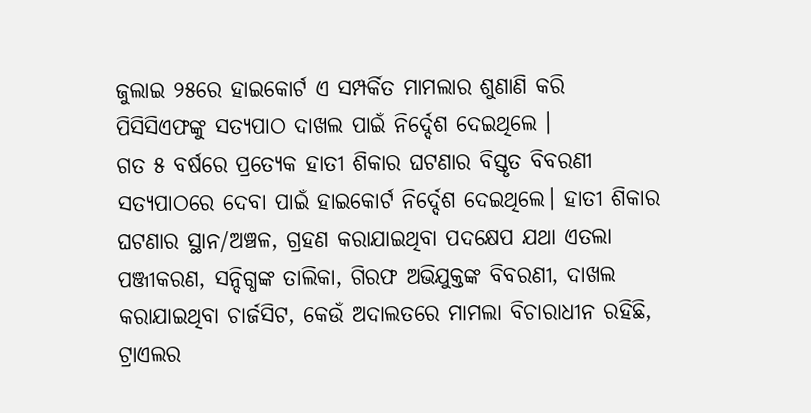ଜୁଲାଇ ୨୫ରେ ହାଇକୋର୍ଟ ଏ ସମ୍ପର୍କିତ ମାମଲାର ଶୁଣାଣି କରି ପିସିସିଏଫଙ୍କୁ ସତ୍ୟପାଠ ଦାଖଲ ପାଇଁ ନିର୍ଦ୍ଦେଶ ଦେଇଥିଲେ ।
ଗତ ୫ ବର୍ଷରେ ପ୍ରତ୍ୟେକ ହାତୀ ଶିକାର ଘଟଣାର ବିସ୍ତୃତ ବିବରଣୀ ସତ୍ୟପାଠରେ ଦେବା ପାଇଁ ହାଇକୋର୍ଟ ନିର୍ଦ୍ଦେଶ ଦେଇଥିଲେ। ହାତୀ ଶିକାର ଘଟଣାର ସ୍ଥାନ/ଅଞ୍ଚଳ, ଗ୍ରହଣ କରାଯାଇଥିବା ପଦକ୍ଷେପ ଯଥା ଏତଲା ପଞ୍ଜୀକରଣ, ସନ୍ଦିଗ୍ଧଙ୍କ ତାଲିକା, ଗିରଫ ଅଭିଯୁକ୍ତଙ୍କ ବିବରଣୀ, ଦାଖଲ କରାଯାଇଥିବା ଚାର୍ଜସିଟ, କେଉଁ ଅଦାଲତରେ ମାମଲା ବିଚାରାଧୀନ ରହିଛି, ଟ୍ରାଏଲର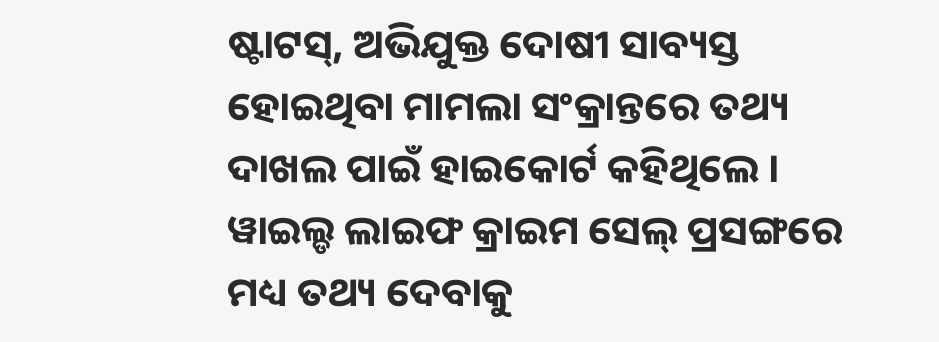ଷ୍ଟାଟସ୍, ଅଭିଯୁକ୍ତ ଦୋଷୀ ସାବ୍ୟସ୍ତ ହୋଇଥିବା ମାମଲା ସଂକ୍ରାନ୍ତରେ ତଥ୍ୟ ଦାଖଲ ପାଇଁ ହାଇକୋର୍ଟ କହିଥିଲେ । ୱାଇଲ୍ଡ ଲାଇଫ କ୍ରାଇମ ସେଲ୍ ପ୍ରସଙ୍ଗରେ ମଧ୍ୟ ତଥ୍ୟ ଦେବାକୁ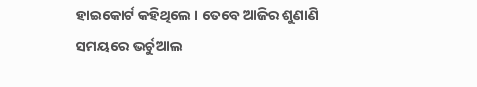ହାଇକୋର୍ଟ କହିଥିଲେ । ତେବେ ଆଜିର ଶୁଣାଣି ସମୟରେ ଭର୍ଚୁଆଲ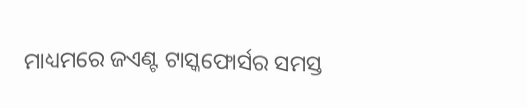ମାଧ୍ୟମରେ ଜଏଣ୍ଟ ଟାସ୍କଫୋର୍ସର ସମସ୍ତ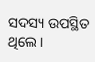ସଦସ୍ୟ ଉପସ୍ଥିତ ଥିଲେ।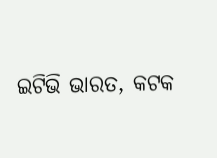ଇଟିଭି ଭାରତ, କଟକ